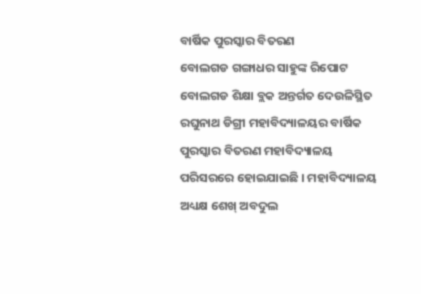ବାର୍ଷିକ ପୁରସ୍କାର ବିତରଣ
ବୋଲଗଡ ଗଙ୍ଗାଧର ସାହୁଙ୍କ ରିପୋଟ ବୋଲଗଡ ଶିକ୍ଷା ବ୍ଲକ ଅନ୍ତର୍ଗତ ଦେଉଳିସ୍ଥିତ ରଘୁନାଥ ଡିଗ୍ରୀ ମହାବିଦ୍ୟାଳୟର ବାର୍ଷିକ ପୁରସ୍କାର ବିତରଣ ମହାବିଦ୍ୟାଳୟ ପରିସରରେ ହୋଇଯାଇଛି । ମହାବିଦ୍ୟାଳୟ ଅଧ୍ୟକ୍ଷ ଶେଖ୍ ଅବଦୁଲ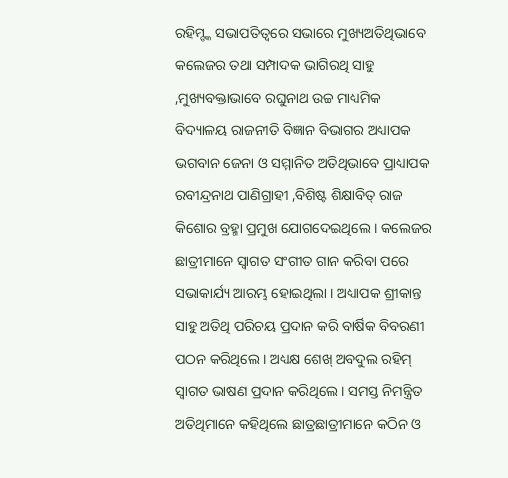ରହିମ୍ଙ୍କ ସଭାପତିତ୍ୱରେ ସଭାରେ ମୁଖ୍ୟଅତିଥିଭାବେ କଲେଜର ତଥା ସମ୍ପାଦକ ଭାଗିରଥି ସାହୁ ,ମୁଖ୍ୟବକ୍ତାଭାବେ ରଘୁନାଥ ଉଚ୍ଚ ମାଧ୍ୟମିକ ବିଦ୍ୟାଳୟ ରାଜନୀତି ବିଜ୍ଞାନ ବିଭାଗର ଅଧ୍ୟାପକ ଭଗବାନ ଜେନା ଓ ସମ୍ମାନିତ ଅତିଥିଭାବେ ପ୍ରାଧ୍ୟାପକ ରବୀନ୍ଦ୍ରନାଥ ପାଣିଗ୍ରାହୀ ,ବିଶିଷ୍ଟ ଶିକ୍ଷାବିତ୍ ରାଜ କିଶୋର ବ୍ରହ୍ମା ପ୍ରମୁଖ ଯୋଗଦେଇଥିଲେ । କଲେଜର ଛାତ୍ରୀମାନେ ସ୍ୱାଗତ ସଂଗୀତ ଗାନ କରିବା ପରେ ସଭାକାର୍ଯ୍ୟ ଆରମ୍ଭ ହୋଇଥିଲା । ଅଧ୍ୟାପକ ଶ୍ରୀକାନ୍ତ ସାହୁ ଅତିଥି ପରିଚୟ ପ୍ରଦାନ କରି ବାର୍ଷିକ ବିବରଣୀ ପଠନ କରିଥିଲେ । ଅଧ୍ୟକ୍ଷ ଶେଖ୍ ଅବଦୁଲ ରହିମ୍ ସ୍ୱାଗତ ଭାଷଣ ପ୍ରଦାନ କରିଥିଲେ । ସମସ୍ତ ନିମନ୍ତ୍ରିତ ଅତିଥିମାନେ କହିଥିଲେ ଛାତ୍ରଛାତ୍ରୀମାନେ କଠିନ ଓ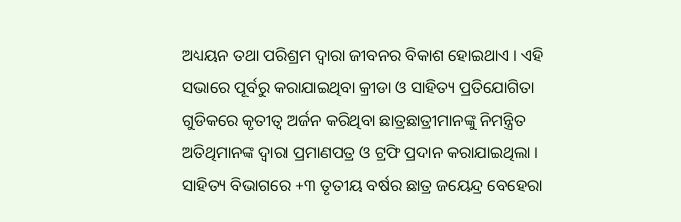ଅଧ୍ୟୟନ ତଥା ପରିଶ୍ରମ ଦ୍ୱାରା ଜୀବନର ବିକାଶ ହୋଇଥାଏ । ଏହି ସଭାରେ ପୂର୍ବରୁ କରାଯାଇଥିବା କ୍ରୀଡା ଓ ସାହିତ୍ୟ ପ୍ରତିଯୋଗିତା ଗୁଡିକରେ କୃତୀତ୍ୱ ଅର୍ଜନ କରିଥିବା ଛାତ୍ରଛାତ୍ରୀମାନଙ୍କୁ ନିମନ୍ତ୍ରିତ ଅତିଥିମାନଙ୍କ ଦ୍ୱାରା ପ୍ରମାଣପତ୍ର ଓ ଟ୍ରଫି ପ୍ରଦାନ କରାଯାଇଥିଲା । ସାହିତ୍ୟ ବିଭାଗରେ +୩ ତୃତୀୟ ବର୍ଷର ଛାତ୍ର ଜୟେନ୍ଦ୍ର ବେହେରା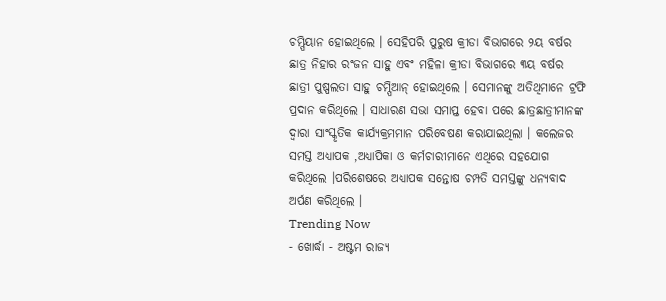ଚମ୍ପିୟାନ ହୋଇଥିଲେ । ସେହିପରି ପୁରୁଷ କ୍ରୀଡା ବିଭାଗରେ ୨ୟ ବର୍ଷର ଛାତ୍ର ନିହାର ରଂଜନ ସାହୁ ଏବଂ ମହିଳା କ୍ରୀଡା ବିଭାଗରେ ୩ୟ ବର୍ଷର ଛାତ୍ରୀ ପୁଷ୍ପଲତା ସାହୁ ଚମ୍ପିଆନ୍ ହୋଇଥିଲେ । ସେମାନଙ୍କୁ ଅତିଥିମାନେ ଟ୍ରଫି ପ୍ରଦାନ କରିଥିଲେ । ସାଧାରଣ ସଭା ସମାପ୍ତ ହେବା ପରେ ଛାତ୍ରଛାତ୍ରୀମାନଙ୍କ ଦ୍ୱାରା ସାଂସ୍କୃତିକ କାର୍ଯ୍ୟକ୍ରମମାନ ପରିବେଷଣ କରାଯାଇଥିଲା । କଲେଜର ସମସ୍ତ ଅଧ୍ୟାପକ ,ଅଧ୍ୟାପିକା ଓ କର୍ମଚାରୀମାନେ ଏଥିରେ ସହଯୋଗ କରିଥିଲେ ।ପରିଶେଷରେ ଅଧ୍ୟାପକ ସନ୍ତୋଷ ଚମ୍ପତି ସମସ୍ତଙ୍କୁ ଧନ୍ୟବାଦ ଅର୍ପଣ କରିଥିଲେ ।
Trending Now
- ଖୋର୍ଦ୍ଧା - ଅଷ୍ଟମ ରାଜ୍ୟ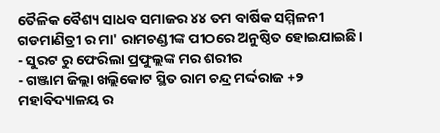ତୈଳିକ ବୈଶ୍ୟ ସାଧବ ସମାଜର ୪୪ ତମ ବାର୍ଷିକ ସମ୍ମିଳନୀ ଗଡମାଣିତ୍ରୀ ର ମା' ରାମଚଣ୍ଡୀଙ୍କ ପୀଠରେ ଅନୁଷ୍ଠିତ ହୋଇଯାଇଛି।
- ସୁରଟ ରୁ ଫେରିଲା ପ୍ରଫୁଲ୍ଲଙ୍କ ମର ଶରୀର
- ଗଞ୍ଜାମ ଜିଲ୍ଲା ଖଲ୍ଲିକୋଟ ସ୍ଥିତ ରାମ ଚନ୍ଦ୍ର ମର୍ଦ୍ଦରାଜ +୨ ମହାବିଦ୍ୟାଳୟ ର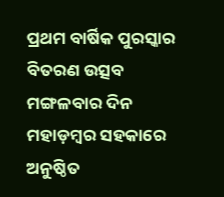ପ୍ରଥମ ବାର୍ଷିକ ପୁରସ୍କାର ବିତରଣ ଉତ୍ସବ ମଙ୍ଗଳବାର ଦିନ ମହାଡ଼ମ୍ବର ସହକାରେ ଅନୁଷ୍ଠିତ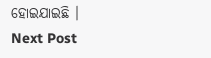ହୋଇଯାଇଛି ।
Next Post